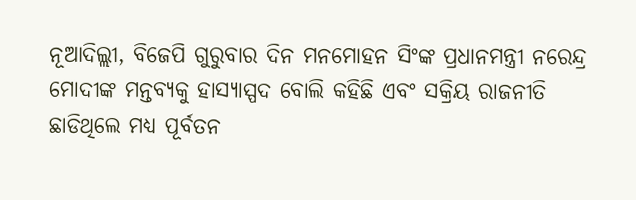ନୂଆଦିଲ୍ଲୀ, ବିଜେପି ଗୁରୁବାର ଦିନ ମନମୋହନ ସିଂଙ୍କ ପ୍ରଧାନମନ୍ତ୍ରୀ ନରେନ୍ଦ୍ର ମୋଦୀଙ୍କ ମନ୍ତବ୍ୟକୁ ହାସ୍ୟାସ୍ପଦ ବୋଲି କହିଛି ଏବଂ ସକ୍ରିୟ ରାଜନୀତି ଛାଡିଥିଲେ ମଧ୍ୟ ପୂର୍ବତନ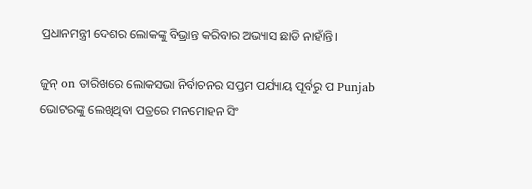ପ୍ରଧାନମନ୍ତ୍ରୀ ଦେଶର ଲୋକଙ୍କୁ ବିଭ୍ରାନ୍ତ କରିବାର ଅଭ୍ୟାସ ଛାଡି ନାହାଁନ୍ତି।

ଜୁନ୍ on ତାରିଖରେ ଲୋକସଭା ନିର୍ବାଚନର ସପ୍ତମ ପର୍ଯ୍ୟାୟ ପୂର୍ବରୁ ପ Punjab ଭୋଟରଙ୍କୁ ଲେଖିଥିବା ପତ୍ରରେ ମନମୋହନ ସିଂ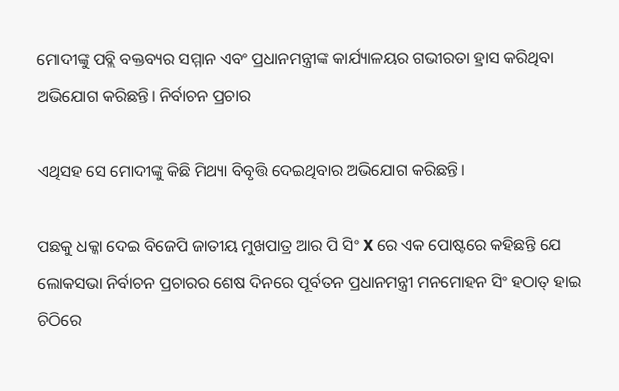ମୋଦୀଙ୍କୁ ପବ୍ଲି ବକ୍ତବ୍ୟର ସମ୍ମାନ ଏବଂ ପ୍ରଧାନମନ୍ତ୍ରୀଙ୍କ କାର୍ଯ୍ୟାଳୟର ଗଭୀରତା ହ୍ରାସ କରିଥିବା ଅଭିଯୋଗ କରିଛନ୍ତି। ନିର୍ବାଚନ ପ୍ରଚାର

ଏଥିସହ ସେ ମୋଦୀଙ୍କୁ କିଛି ମିଥ୍ୟା ବିବୃତ୍ତି ଦେଇଥିବାର ଅଭିଯୋଗ କରିଛନ୍ତି।

ପଛକୁ ଧକ୍କା ଦେଇ ବିଜେପି ଜାତୀୟ ମୁଖପାତ୍ର ଆର ପି ସିଂ X ରେ ଏକ ପୋଷ୍ଟରେ କହିଛନ୍ତି ଯେ ଲୋକସଭା ନିର୍ବାଚନ ପ୍ରଚାରର ଶେଷ ଦିନରେ ପୂର୍ବତନ ପ୍ରଧାନମନ୍ତ୍ରୀ ମନମୋହନ ସିଂ ହଠାତ୍ ହାଇ ଚିଠିରେ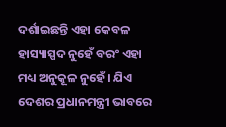ଦର୍ଶାଇଛନ୍ତି ଏହା କେବଳ ହାସ୍ୟାସ୍ପଦ ନୁହେଁ ବରଂ ଏହା ମଧ୍ୟ ଅନୁକୂଳ ନୁହେଁ। ଯିଏ ଦେଶର ପ୍ରଧାନମନ୍ତ୍ରୀ ଭାବରେ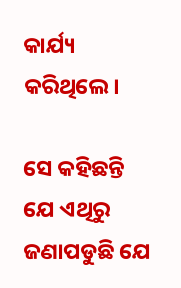କାର୍ଯ୍ୟ କରିଥିଲେ।

ସେ କହିଛନ୍ତି ଯେ ଏଥିରୁ ଜଣାପଡୁଛି ଯେ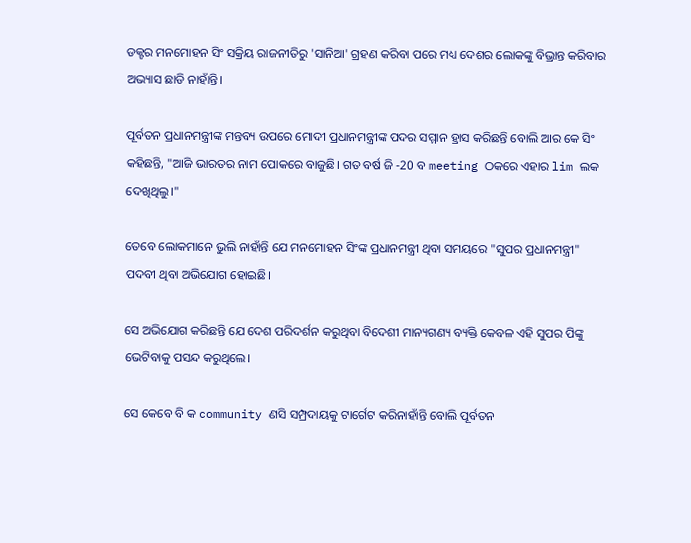ଡକ୍ଟର ମନମୋହନ ସିଂ ସକ୍ରିୟ ରାଜନୀତିରୁ 'ସାନିଆ' ଗ୍ରହଣ କରିବା ପରେ ମଧ୍ୟ ଦେଶର ଲୋକଙ୍କୁ ବିଭ୍ରାନ୍ତ କରିବାର ଅଭ୍ୟାସ ଛାଡି ନାହାଁନ୍ତି।

ପୂର୍ବତନ ପ୍ରଧାନମନ୍ତ୍ରୀଙ୍କ ମନ୍ତବ୍ୟ ଉପରେ ମୋଦୀ ପ୍ରଧାନମନ୍ତ୍ରୀଙ୍କ ପଦର ସମ୍ମାନ ହ୍ରାସ କରିଛନ୍ତି ବୋଲି ଆର କେ ସିଂ କହିଛନ୍ତି, "ଆଜି ଭାରତର ନାମ ପୋକରେ ବାଜୁଛି। ଗତ ବର୍ଷ ଜି -20 ବ meeting ଠକରେ ଏହାର lim ଲକ ଦେଖିଥିଲୁ।"

ତେବେ ଲୋକମାନେ ଭୁଲି ନାହାଁନ୍ତି ଯେ ମନମୋହନ ସିଂଙ୍କ ପ୍ରଧାନମନ୍ତ୍ରୀ ଥିବା ସମୟରେ "ସୁପର ପ୍ରଧାନମନ୍ତ୍ରୀ" ପଦବୀ ଥିବା ଅଭିଯୋଗ ହୋଇଛି।

ସେ ଅଭିଯୋଗ କରିଛନ୍ତି ଯେ ଦେଶ ପରିଦର୍ଶନ କରୁଥିବା ବିଦେଶୀ ମାନ୍ୟଗଣ୍ୟ ବ୍ୟକ୍ତି କେବଳ ଏହି ସୁପର ପିଙ୍କୁ ଭେଟିବାକୁ ପସନ୍ଦ କରୁଥିଲେ।

ସେ କେବେ ବି କ community ଣସି ସମ୍ପ୍ରଦାୟକୁ ଟାର୍ଗେଟ କରିନାହାଁନ୍ତି ବୋଲି ପୂର୍ବତନ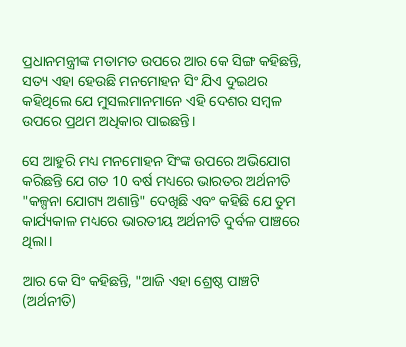ପ୍ରଧାନମନ୍ତ୍ରୀଙ୍କ ମତାମତ ଉପରେ ଆର କେ ସିଙ୍ଗ କହିଛନ୍ତି, ସତ୍ୟ ଏହା ହେଉଛି ମନମୋହନ ସିଂ ଯିଏ ଦୁଇଥର କହିଥିଲେ ଯେ ମୁସଲମାନମାନେ ଏହି ଦେଶର ସମ୍ବଳ ଉପରେ ପ୍ରଥମ ଅଧିକାର ପାଇଛନ୍ତି।

ସେ ଆହୁରି ମଧ୍ୟ ମନମୋହନ ସିଂଙ୍କ ଉପରେ ଅଭିଯୋଗ କରିଛନ୍ତି ଯେ ଗତ 10 ବର୍ଷ ମଧ୍ୟରେ ଭାରତର ଅର୍ଥନୀତି "କଳ୍ପନା ଯୋଗ୍ୟ ଅଶାନ୍ତି" ଦେଖିଛି ଏବଂ କହିଛି ଯେ ତୁମ କାର୍ଯ୍ୟକାଳ ମଧ୍ୟରେ ଭାରତୀୟ ଅର୍ଥନୀତି ଦୁର୍ବଳ ପାଞ୍ଚରେ ଥିଲା।

ଆର କେ ସିଂ କହିଛନ୍ତି, "ଆଜି ଏହା ଶ୍ରେଷ୍ଠ ପାଞ୍ଚଟି (ଅର୍ଥନୀତି)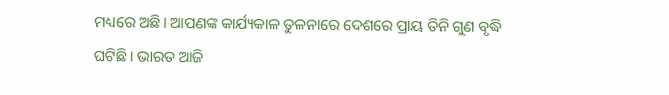ମଧ୍ୟରେ ଅଛି। ଆପଣଙ୍କ କାର୍ଯ୍ୟକାଳ ତୁଳନାରେ ଦେଶରେ ପ୍ରାୟ ତିନି ଗୁଣ ବୃଦ୍ଧି ଘଟିଛି। ଭାରତ ଆଜି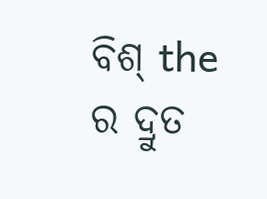ବିଶ୍ the ର ଦ୍ରୁତ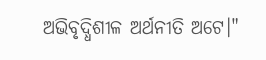ଅଭିବୃଦ୍ଧିଶୀଳ ଅର୍ଥନୀତି ଅଟେ।"